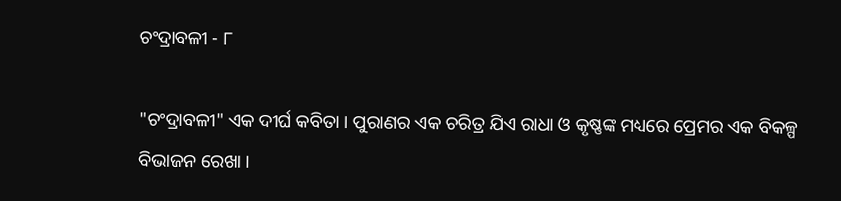ଚଂଦ୍ରାବଳୀ - ୮

"ଚଂଦ୍ରାବଳୀ" ଏକ ଦୀର୍ଘ କବିତା । ପୁରାଣର ଏକ ଚରିତ୍ର ଯିଏ ରାଧା ଓ କୃଷ୍ଣଙ୍କ ମଧ୍ୟରେ ପ୍ରେମର ଏକ ବିକଳ୍ପ ବିଭାଜନ ରେଖା ।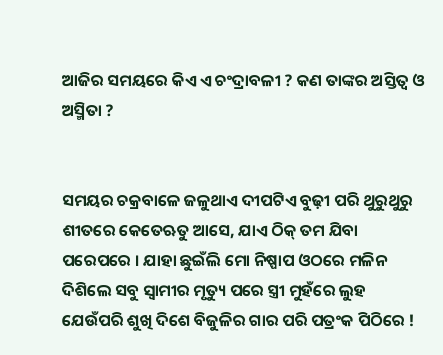ଆଜିର ସମୟରେ କିଏ ଏ ଚଂଦ୍ରାବଳୀ ? କଣ ତାଙ୍କର ଅସ୍ତିତ୍ଵ ଓ ଅସ୍ମିତା ?


ସମୟର ଚକ୍ରବାଳେ ଜଳୁଥାଏ ଦୀପଟିଏ ବୁଢ଼ୀ ପରି ଥୁରୁଥୁରୁ ଶୀତରେ କେତେଋତୁ ଆସେ, ଯାଏ ଠିକ୍ ତମ ଯିବା ପରେପରେ । ଯାହା ଛୁଇଁଲି ମୋ ନିଷ୍ପାପ ଓଠରେ ମଳିନ ଦିଶିଲେ ସବୁ ସ୍ଵାମୀର ମୃତ୍ୟୁ ପରେ ସ୍ତ୍ରୀ ମୁହଁରେ ଲୁହ ଯେଉଁପରି ଶୁଖି ଦିଶେ ବିଜୁଳିର ଗାର ପରି ପତ୍ରଂକ ପିଠିରେ !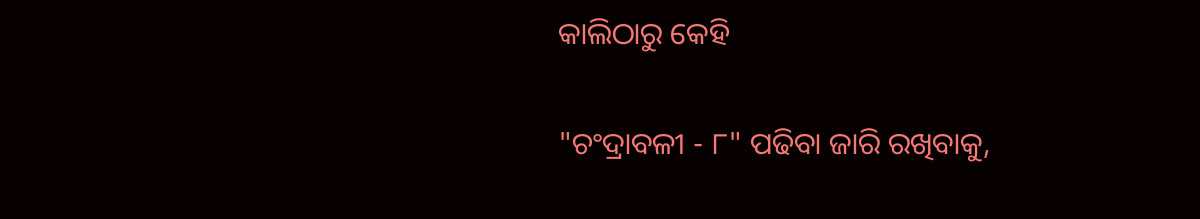କାଲିଠାରୁ କେହି

"ଚଂଦ୍ରାବଳୀ - ୮" ପଢିବା ଜାରି ରଖିବାକୁ,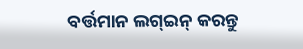ବର୍ତ୍ତମାନ ଲଗ୍ଇନ୍ କରନ୍ତୁ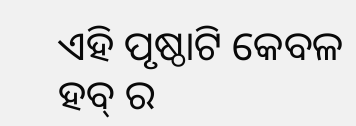ଏହି ପୃଷ୍ଠାଟି କେବଳ ହବ୍ ର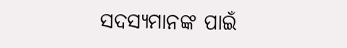ସଦସ୍ୟମାନଙ୍କ ପାଇଁ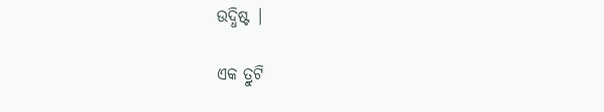ଉଦ୍ଧିଷ୍ଟ |

ଏକ ତ୍ରୁଟି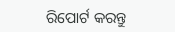ରିପୋର୍ଟ କରନ୍ତୁ